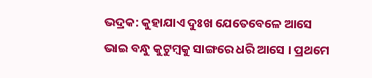ଭଦ୍ରକ: କୁହାଯାଏ ଦୁଃଖ ଯେତେବେଳେ ଆସେ ଭାଇ ବନ୍ଧୁ କୁଟୁମ୍ବକୁ ସାଙ୍ଗରେ ଧରି ଆସେ । ପ୍ରଥମେ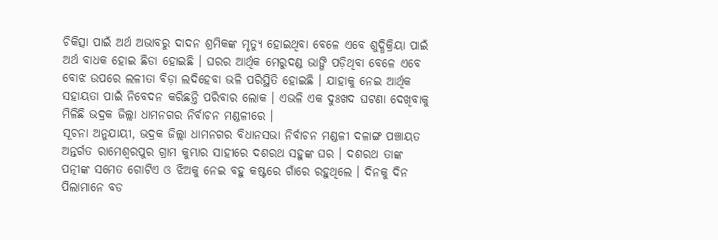ଚିକିତ୍ସା ପାଇଁ ଅର୍ଥ ଅଭାବରୁ ଦାଦନ ଶ୍ରମିକଙ୍କ ମୃତ୍ୟୁ ହୋଇଥିବା ବେଳେ ଏବେ ଶୁଦ୍ଧିକ୍ରିୟା ପାଇଁ ଅର୍ଥ ବାଧକ ହୋଇ ଛିଡା ହୋଇଛି । ଘରର ଆର୍ଥିକ ମେରୁଦଣ୍ଡ ଭାଙ୍ଗି ପଡ଼ିଥିବା ବେଳେ ଏବେ ବୋଝ ଉପରେ ଲଳୀତା ବିଡ଼ା ଲଦିହେବା ଭଳି ପରିସ୍ଥିତି ହୋଇଛି । ଯାହାକୁ ନେଇ ଆର୍ଥିକ ସହାୟତା ପାଇଁ ନିବେଦନ କରିଛନ୍ତି ପରିବାର ଲୋକ । ଏଭଳି ଏକ ଦୁଃଖଦ ଘଟଣା ଦେଖିବାକୁ ମିଳିଛି ଭଦ୍ରକ ଜିଲ୍ଲା ଧାମନଗର ନିର୍ବାଚନ ମଣ୍ଡଳୀରେ ।
ସୂଚନା ଅନୁଯାୟୀ, ଭଦ୍ରକ ଜିଲ୍ଲା ଧାମନଗର ବିଧାନସଭା ନିର୍ବାଚନ ମଣ୍ଡଳୀ ଦଳାଙ୍ଗ ପଞ୍ଚାୟତ ଅନ୍ତର୍ଗତ ରାମେଶ୍ବରପୁର ଗ୍ରାମ କୁମ୍ଭାର ସାହୀରେ ଦଶରଥ ସହୁଙ୍କ ଘର । ଦଶରଥ ତାଙ୍କ ପତ୍ନୀଙ୍କ ସମେତ ଗୋଟିଏ ଓ ଝିଅକୁ ନେଇ ବହୁ କଷ୍ଟରେ ଗାଁରେ ରହୁଥିଲେ । ଦିନକୁ ଦିନ ପିଲାମାନେ ବଡ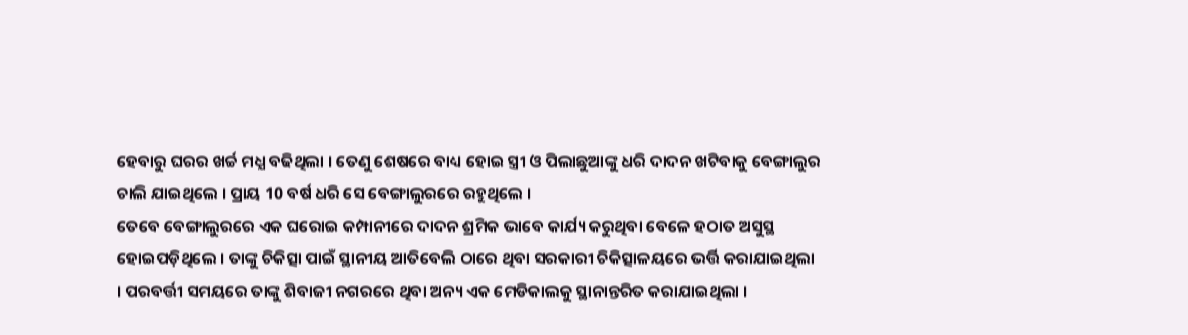ହେବାରୁ ଘରର ଖର୍ଚ୍ଚ ମଧ୍ଯ ବଢିଥିଲା । ତେଣୁ ଶେଷରେ ବାଧ୍ୟ ହୋଇ ସ୍ତ୍ରୀ ଓ ପିଲାଛୁଆଙ୍କୁ ଧରି ଦାଦନ ଖଟିବାକୁ ବେଙ୍ଗାଲୁର ଚାଲି ଯାଇଥିଲେ । ପ୍ରାୟ 10 ବର୍ଷ ଧରି ସେ ବେଙ୍ଗାଲୁରରେ ରହୁଥିଲେ ।
ତେବେ ବେଙ୍ଗାଲୁରରେ ଏକ ଘରୋଇ କମ୍ପାନୀରେ ଦାଦନ ଶ୍ରମିକ ଭାବେ କାର୍ଯ୍ୟ କରୁଥିବା ବେଳେ ହଠାତ ଅସୁସ୍ଥ ହୋଇପଡ଼ିଥିଲେ । ତାଙ୍କୁ ଚିକିତ୍ସା ପାଇଁ ସ୍ଥାନୀୟ ଆତିବେଲି ଠାରେ ଥିବା ସରକାରୀ ଚିକିତ୍ସାଳୟରେ ଭର୍ତ୍ତି କରାଯାଇଥିଲା । ପରବର୍ତ୍ତୀ ସମୟରେ ତାଙ୍କୁ ଶିବାଜୀ ନଗରରେ ଥିବା ଅନ୍ୟ ଏକ ମେଡିକାଲକୁ ସ୍ଥାନାନ୍ତରିତ କରାଯାଇଥିଲା ।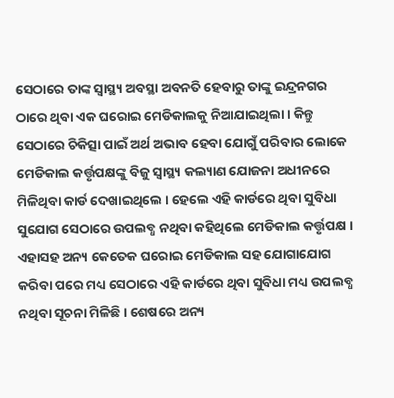ସେଠାରେ ତାଙ୍କ ସ୍ୱାସ୍ଥ୍ୟ ଅବସ୍ଥା ଅବନତି ହେବାରୁ ତାଙ୍କୁ ଇନ୍ଦ୍ରନଗର ଠାରେ ଥିବା ଏକ ଘରୋଇ ମେଡିକାଲକୁ ନିଆଯାଇଥିଲା । କିନ୍ତୁ ସେଠାରେ ଚିକିତ୍ସା ପାଇଁ ଅର୍ଥ ଅଭାବ ହେବା ଯୋଗୁଁ ପରିବାର ଲୋକେ ମେଡିକାଲ କର୍ତ୍ତୃପକ୍ଷଙ୍କୁ ବିଜୁ ସ୍ବାସ୍ଥ୍ୟ କଲ୍ୟାଣ ଯୋଜନା ଅଧୀନରେ ମିଳିଥିବା କାର୍ଡ ଦେଖାଇଥିଲେ । ହେଲେ ଏହି କାର୍ଡରେ ଥିବା ସୁବିଧା ସୁଯୋଗ ସେଠାରେ ଉପଲବ୍ଧ ନଥିବା କହିଥିଲେ ମେଡିକାଲ କର୍ତ୍ତୃପକ୍ଷ । ଏହାସହ ଅନ୍ୟ କେତେକ ଘରୋଇ ମେଡିକାଲ ସହ ଯୋଗାଯୋଗ କରିବା ପରେ ମଧ୍ୟ ସେଠାରେ ଏହି କାର୍ଡରେ ଥିବା ସୁବିଧା ମଧ୍ୟ ଉପଲବ୍ଧ ନଥିବା ସୂଚନା ମିଳିଛି । ଶେଷରେ ଅନ୍ୟ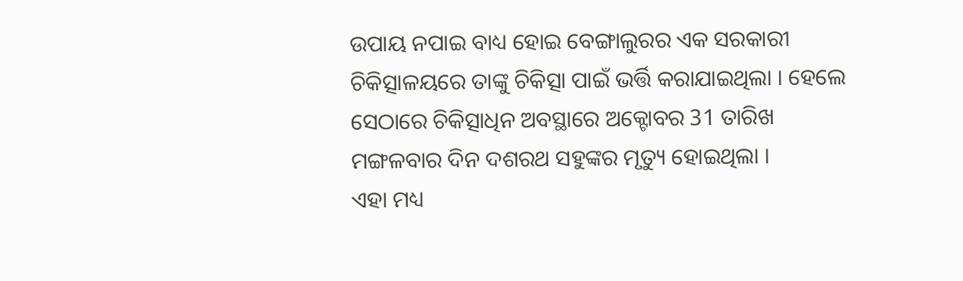ଉପାୟ ନପାଇ ବାଧ୍ୟ ହୋଇ ବେଙ୍ଗାଲୁରର ଏକ ସରକାରୀ ଚିକିତ୍ସାଳୟରେ ତାଙ୍କୁ ଚିକିତ୍ସା ପାଇଁ ଭର୍ତ୍ତି କରାଯାଇଥିଲା । ହେଲେ ସେଠାରେ ଚିକିତ୍ସାଧିନ ଅବସ୍ଥାରେ ଅକ୍ଟୋବର 31 ତାରିଖ ମଙ୍ଗଳବାର ଦିନ ଦଶରଥ ସହୁଙ୍କର ମୃତ୍ୟୁ ହୋଇଥିଲା ।
ଏହା ମଧ୍ୟ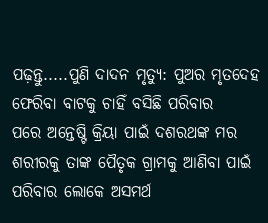ପଢ଼ନ୍ତୁ.....ପୁଣି ଦାଦନ ମୃତ୍ୟୁ: ପୁଅର ମୃତଦେହ ଫେରିବା ବାଟକୁ ଚାହିଁ ବସିଛି ପରିବାର
ପରେ ଅନ୍ତେଷ୍ଟି କ୍ରିୟା ପାଇଁ ଦଶରଥଙ୍କ ମର ଶରୀରକୁ ତାଙ୍କ ପୈତୃକ ଗ୍ରାମକୁ ଆଣିବା ପାଇଁ ପରିବାର ଲୋକେ ଅସମର୍ଥ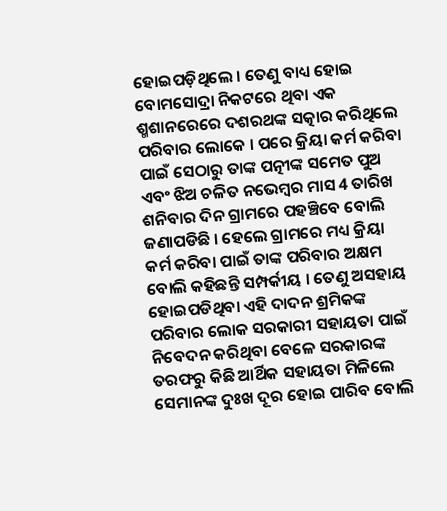ହୋଇପଡ଼ିଥିଲେ । ତେଣୁ ବାଧ୍ୟ ହୋଇ ବୋମସୋଦ୍ରା ନିକଟରେ ଥିବା ଏକ ଶ୍ମଶାନରେରେ ଦଶରଥଙ୍କ ସତ୍କାର କରିଥିଲେ ପରିବାର ଲୋକେ । ପରେ କ୍ରିୟା କର୍ମ କରିବା ପାଇଁ ସେଠାରୁ ତାଙ୍କ ପତ୍ନୀଙ୍କ ସମେତ ପୁଅ ଏବଂ ଝିଅ ଚଳିତ ନଭେମ୍ବର ମାସ 4 ତାରିଖ ଶନିବାର ଦିନ ଗ୍ରାମରେ ପହଞ୍ଚିବେ ବୋଲି ଜଣାପଡିଛି । ହେଲେ ଗ୍ରାମରେ ମଧ୍ୟ କ୍ରିୟା କର୍ମ କରିବା ପାଇଁ ତାଙ୍କ ପରିବାର ଅକ୍ଷମ ବୋଲି କହିଛନ୍ତି ସମ୍ପର୍କୀୟ । ତେଣୁ ଅସହାୟ ହୋଇପଡିଥିବା ଏହି ଦାଦନ ଶ୍ରମିକଙ୍କ ପରିବାର ଲୋକ ସରକାରୀ ସହାୟତା ପାଇଁ ନିବେଦନ କରିଥିବା ବେଳେ ସରକାରଙ୍କ ତରଫରୁ କିଛି ଆର୍ଥିକ ସହାୟତା ମିଳିଲେ ସେମାନଙ୍କ ଦୁଃଖ ଦୂର ହୋଇ ପାରିବ ବୋଲି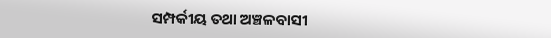ସମ୍ପର୍କୀୟ ତଥା ଅଞ୍ଚଳବାସୀ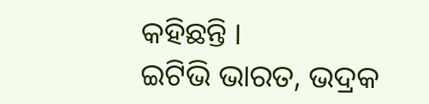କହିଛନ୍ତି ।
ଇଟିଭି ଭାରତ, ଭଦ୍ରକ